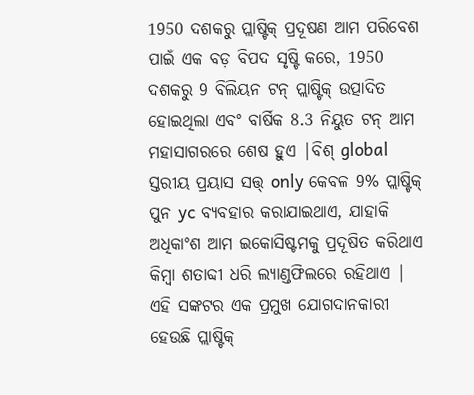1950 ଦଶକରୁ ପ୍ଲାଷ୍ଟିକ୍ ପ୍ରଦୂଷଣ ଆମ ପରିବେଶ ପାଇଁ ଏକ ବଡ଼ ବିପଦ ସୃଷ୍ଟି କରେ, 1950 ଦଶକରୁ 9 ବିଲିୟନ ଟନ୍ ପ୍ଲାଷ୍ଟିକ୍ ଉତ୍ପାଦିତ ହୋଇଥିଲା ଏବଂ ବାର୍ଷିକ 8.3 ନିୟୁତ ଟନ୍ ଆମ ମହାସାଗରରେ ଶେଷ ହୁଏ |ବିଶ୍ global ସ୍ତରୀୟ ପ୍ରୟାସ ସତ୍ତ୍ only କେବଳ 9% ପ୍ଲାଷ୍ଟିକ୍ ପୁନ yc ବ୍ୟବହାର କରାଯାଇଥାଏ, ଯାହାକି ଅଧିକାଂଶ ଆମ ଇକୋସିଷ୍ଟମକୁ ପ୍ରଦୂଷିତ କରିଥାଏ କିମ୍ବା ଶତାବ୍ଦୀ ଧରି ଲ୍ୟାଣ୍ଡଫିଲରେ ରହିଥାଏ |
ଏହି ସଙ୍କଟର ଏକ ପ୍ରମୁଖ ଯୋଗଦାନକାରୀ ହେଉଛି ପ୍ଲାଷ୍ଟିକ୍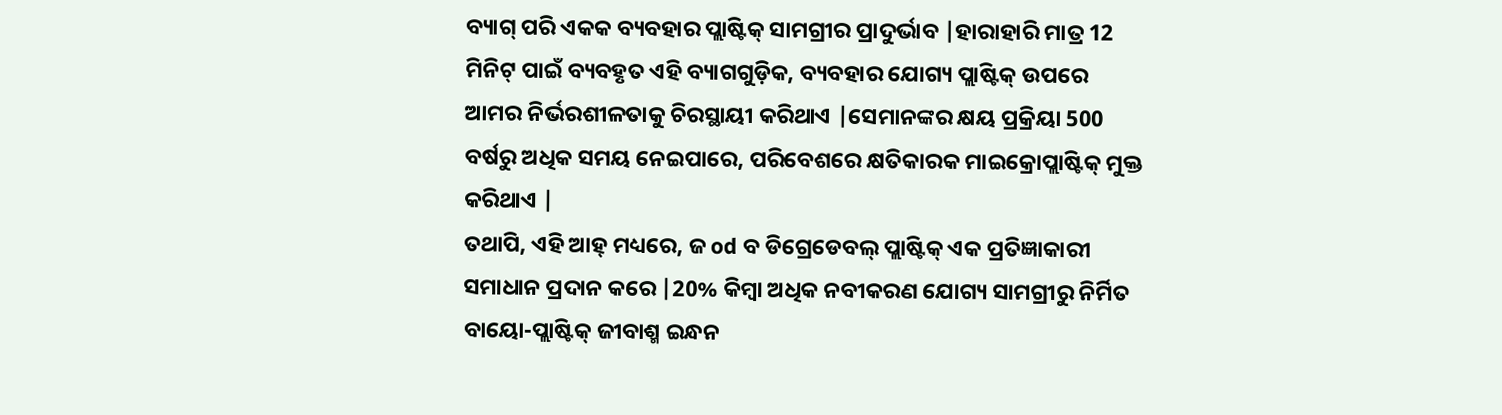ବ୍ୟାଗ୍ ପରି ଏକକ ବ୍ୟବହାର ପ୍ଲାଷ୍ଟିକ୍ ସାମଗ୍ରୀର ପ୍ରାଦୁର୍ଭାବ |ହାରାହାରି ମାତ୍ର 12 ମିନିଟ୍ ପାଇଁ ବ୍ୟବହୃତ ଏହି ବ୍ୟାଗଗୁଡ଼ିକ, ବ୍ୟବହାର ଯୋଗ୍ୟ ପ୍ଲାଷ୍ଟିକ୍ ଉପରେ ଆମର ନିର୍ଭରଶୀଳତାକୁ ଚିରସ୍ଥାୟୀ କରିଥାଏ |ସେମାନଙ୍କର କ୍ଷୟ ପ୍ରକ୍ରିୟା 500 ବର୍ଷରୁ ଅଧିକ ସମୟ ନେଇପାରେ, ପରିବେଶରେ କ୍ଷତିକାରକ ମାଇକ୍ରୋପ୍ଲାଷ୍ଟିକ୍ ମୁକ୍ତ କରିଥାଏ |
ତଥାପି, ଏହି ଆହ୍ ମଧ୍ୟରେ, ଜ od ବ ଡିଗ୍ରେଡେବଲ୍ ପ୍ଲାଷ୍ଟିକ୍ ଏକ ପ୍ରତିଜ୍ଞାକାରୀ ସମାଧାନ ପ୍ରଦାନ କରେ |20% କିମ୍ବା ଅଧିକ ନବୀକରଣ ଯୋଗ୍ୟ ସାମଗ୍ରୀରୁ ନିର୍ମିତ ବାୟୋ-ପ୍ଲାଷ୍ଟିକ୍ ଜୀବାଶ୍ମ ଇନ୍ଧନ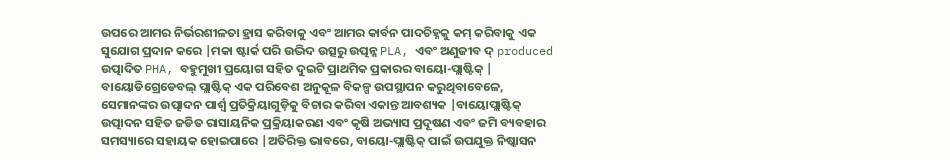ଉପରେ ଆମର ନିର୍ଭରଶୀଳତା ହ୍ରାସ କରିବାକୁ ଏବଂ ଆମର କାର୍ବନ ପାଦଚିହ୍ନକୁ କମ୍ କରିବାକୁ ଏକ ସୁଯୋଗ ପ୍ରଦାନ କରେ |ମକା ଷ୍ଟାର୍କ ପରି ଉଦ୍ଭିଦ ଉତ୍ସରୁ ଉତ୍ପନ୍ନ PLA, ଏବଂ ଅଣୁଜୀବ ଦ୍ produced ଉତ୍ପାଦିତ PHA, ବହୁମୁଖୀ ପ୍ରୟୋଗ ସହିତ ଦୁଇଟି ପ୍ରାଥମିକ ପ୍ରକାରର ବାୟୋ-ପ୍ଲାଷ୍ଟିକ୍ |
ବାୟୋଡିଗ୍ରେଡେବଲ୍ ପ୍ଲାଷ୍ଟିକ୍ ଏକ ପରିବେଶ ଅନୁକୂଳ ବିକଳ୍ପ ଉପସ୍ଥାପନ କରୁଥିବାବେଳେ, ସେମାନଙ୍କର ଉତ୍ପାଦନ ପାର୍ଶ୍ୱ ପ୍ରତିକ୍ରିୟାଗୁଡ଼ିକୁ ବିଚାର କରିବା ଏକାନ୍ତ ଆବଶ୍ୟକ |ବାୟୋପ୍ଲାଷ୍ଟିକ୍ ଉତ୍ପାଦନ ସହିତ ଜଡିତ ରାସାୟନିକ ପ୍ରକ୍ରିୟାକରଣ ଏବଂ କୃଷି ଅଭ୍ୟାସ ପ୍ରଦୂଷଣ ଏବଂ ଜମି ବ୍ୟବହାର ସମସ୍ୟାରେ ସହାୟକ ହୋଇପାରେ |ଅତିରିକ୍ତ ଭାବରେ, ବାୟୋ-ପ୍ଲାଷ୍ଟିକ୍ ପାଇଁ ଉପଯୁକ୍ତ ନିଷ୍କାସନ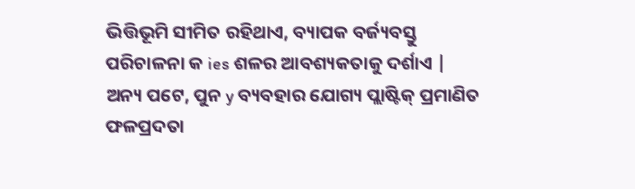ଭିତ୍ତିଭୂମି ସୀମିତ ରହିଥାଏ, ବ୍ୟାପକ ବର୍ଜ୍ୟବସ୍ତୁ ପରିଚାଳନା କ ies ଶଳର ଆବଶ୍ୟକତାକୁ ଦର୍ଶାଏ |
ଅନ୍ୟ ପଟେ, ପୁନ y ବ୍ୟବହାର ଯୋଗ୍ୟ ପ୍ଲାଷ୍ଟିକ୍ ପ୍ରମାଣିତ ଫଳପ୍ରଦତା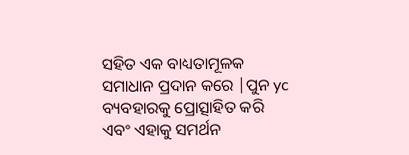ସହିତ ଏକ ବାଧ୍ୟତାମୂଳକ ସମାଧାନ ପ୍ରଦାନ କରେ |ପୁନ yc ବ୍ୟବହାରକୁ ପ୍ରୋତ୍ସାହିତ କରି ଏବଂ ଏହାକୁ ସମର୍ଥନ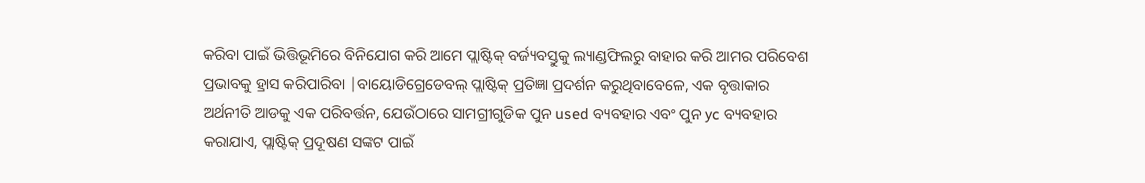କରିବା ପାଇଁ ଭିତ୍ତିଭୂମିରେ ବିନିଯୋଗ କରି ଆମେ ପ୍ଲାଷ୍ଟିକ୍ ବର୍ଜ୍ୟବସ୍ତୁକୁ ଲ୍ୟାଣ୍ଡଫିଲରୁ ବାହାର କରି ଆମର ପରିବେଶ ପ୍ରଭାବକୁ ହ୍ରାସ କରିପାରିବା |ବାୟୋଡିଗ୍ରେଡେବଲ୍ ପ୍ଲାଷ୍ଟିକ୍ ପ୍ରତିଜ୍ଞା ପ୍ରଦର୍ଶନ କରୁଥିବାବେଳେ, ଏକ ବୃତ୍ତାକାର ଅର୍ଥନୀତି ଆଡକୁ ଏକ ପରିବର୍ତ୍ତନ, ଯେଉଁଠାରେ ସାମଗ୍ରୀଗୁଡିକ ପୁନ used ବ୍ୟବହାର ଏବଂ ପୁନ yc ବ୍ୟବହାର କରାଯାଏ, ପ୍ଲାଷ୍ଟିକ୍ ପ୍ରଦୂଷଣ ସଙ୍କଟ ପାଇଁ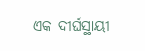ଏକ ଦୀର୍ଘସ୍ଥାୟୀ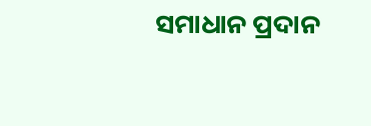ସମାଧାନ ପ୍ରଦାନ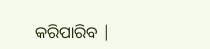କରିପାରିବ |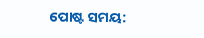ପୋଷ୍ଟ ସମୟ: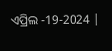ଏପ୍ରିଲ -19-2024 |